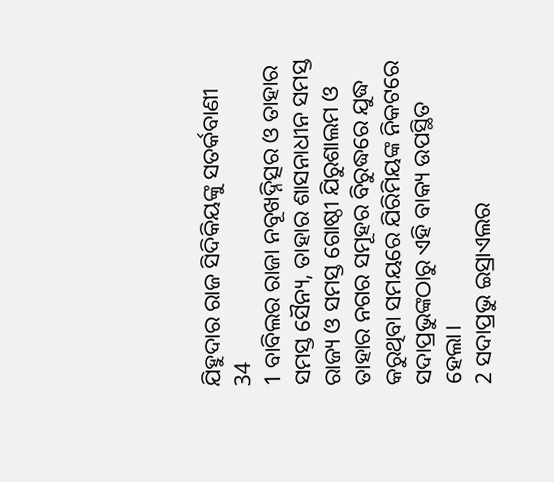ଯିହୁଦାର ରାଜ ସିଦିକିୟଙ୍କୁ ସତର୍କବାଣୀ
34
1 ବାବିଲର ରାଜା ନବୂଖଦ୍ନିତ୍ସର ଓ ତାହାର ସମସ୍ତ ସୈନ୍ୟ, ତାହାର ଶାସନାଧୀନ ସମସ୍ତ ରାଜ୍ୟ ଓ ସମସ୍ତ ଗୋଷ୍ଠୀ ଯିରୁଶାଲମ ଓ ତାହାର ନଗର ସମୂହର ବିରୁଦ୍ଧରେ ଯୁଦ୍ଧ କରୁଥିବା ସମୟରେ ଯିରିମିୟଙ୍କ ନିକଟରେ ସଦାପ୍ରଭୁଙ୍କଠାରୁ ଏହି ବାକ୍ୟ ଉପସ୍ଥିତ ହେଲା।
2 ସଦାପ୍ରଭୁ ଇସ୍ରାଏଲର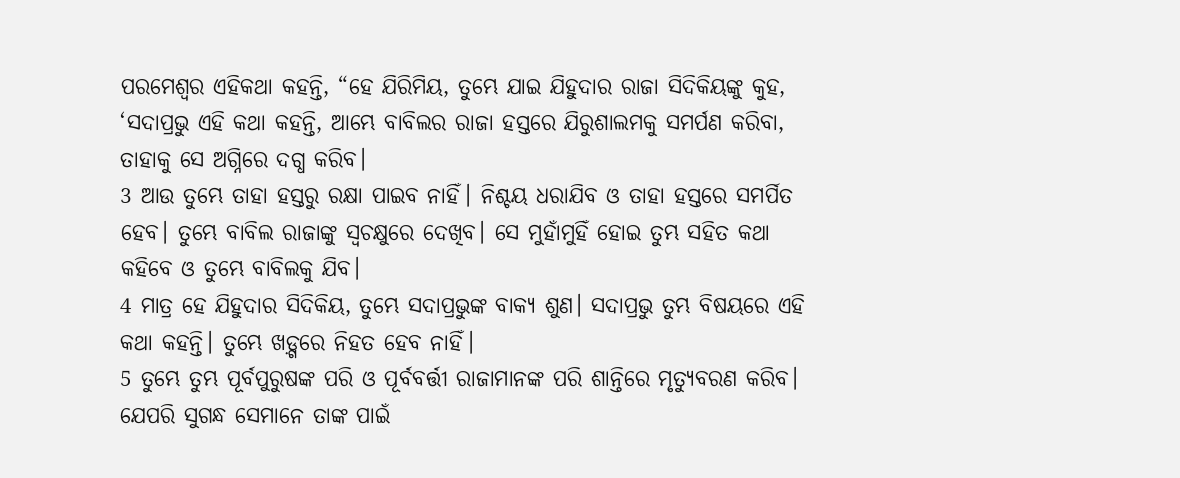ପରମେଶ୍ୱର ଏହିକଥା କହନ୍ତି, “ହେ ଯିରିମିୟ, ତୁମ୍ଭେ ଯାଇ ଯିହୁଦାର ରାଜା ସିଦିକିୟଙ୍କୁ କୁହ, ‘ସଦାପ୍ରଭୁ ଏହି କଥା କହନ୍ତି, ଆମ୍ଭେ ବାବିଲର ରାଜା ହସ୍ତରେ ଯିରୁଶାଲମକୁ ସମର୍ପଣ କରିବା, ତାହାକୁ ସେ ଅଗ୍ନିରେ ଦଗ୍ଧ କରିବ।
3 ଆଉ ତୁମ୍ଭେ ତାହା ହସ୍ତରୁ ରକ୍ଷା ପାଇବ ନାହିଁ। ନିଶ୍ଚୟ ଧରାଯିବ ଓ ତାହା ହସ୍ତରେ ସମର୍ପିତ ହେବ। ତୁମ୍ଭେ ବାବିଲ ରାଜାଙ୍କୁ ସ୍ୱଚକ୍ଷୁରେ ଦେଖିବ। ସେ ମୁହାଁମୁହିଁ ହୋଇ ତୁମ୍ଭ ସହିତ କଥା କହିବେ ଓ ତୁମ୍ଭେ ବାବିଲକୁ ଯିବ।
4 ମାତ୍ର ହେ ଯିହୁଦାର ସିଦିକିୟ, ତୁମ୍ଭେ ସଦାପ୍ରଭୁଙ୍କ ବାକ୍ୟ ଶୁଣ। ସଦାପ୍ରଭୁ ତୁମ୍ଭ ବିଷୟରେ ଏହି କଥା କହନ୍ତି। ତୁମ୍ଭେ ଖଡ଼୍ଗରେ ନିହତ ହେବ ନାହିଁ।
5 ତୁମ୍ଭେ ତୁମ୍ଭ ପୂର୍ବପୁରୁଷଙ୍କ ପରି ଓ ପୂର୍ବବର୍ତ୍ତୀ ରାଜାମାନଙ୍କ ପରି ଶାନ୍ତିରେ ମୃତ୍ୟୁବରଣ କରିବ। ଯେପରି ସୁଗନ୍ଧ ସେମାନେ ତାଙ୍କ ପାଇଁ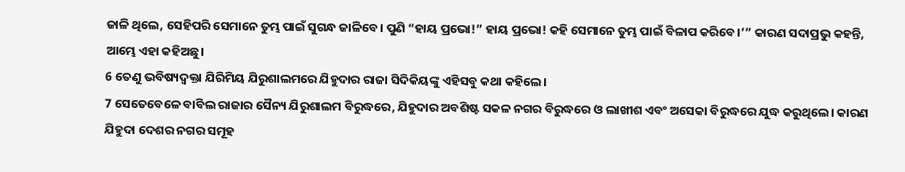ଜାଳି ଥିଲେ, ସେହିପରି ସେମାନେ ତୁମ୍ଭ ପାଇଁ ସୁଗନ୍ଧ ଜାଳିବେ। ପୁଣି “ହାୟ ପ୍ରଭୋ!” ହାୟ ପ୍ରଭୋ! କହି ସେମାନେ ତୁମ୍ଭ ପାଇଁ ବିଳାପ କରିବେ।’” କାରଣ ସଦାପ୍ରଭୁ କହନ୍ତି, ଆମ୍ଭେ ଏହା କହିଅଛୁ।
6 ତେଣୁ ଭବିଷ୍ୟଦ୍ବକ୍ତା ଯିରିମିୟ ଯିରୁଶାଲମରେ ଯିହୁଦାର ରାଜା ସିଦିକିୟଙ୍କୁ ଏହିସବୁ କଥା କହିଲେ।
7 ସେତେବେଳେ ବାବିଲ ରାଜାର ସୈନ୍ୟ ଯିରୁଶାଲମ ବିରୁଦ୍ଧରେ, ଯିହୁଦାର ଅବଶିଷ୍ଟ ସକଳ ନଗର ବିରୁଦ୍ଧରେ ଓ ଲାଖୀଶ ଏବଂ ଅସେକା ବିରୁଦ୍ଧରେ ଯୁଦ୍ଧ କରୁଥିଲେ। କାରଣ ଯିହୁଦା ଦେଶର ନଗର ସମୂହ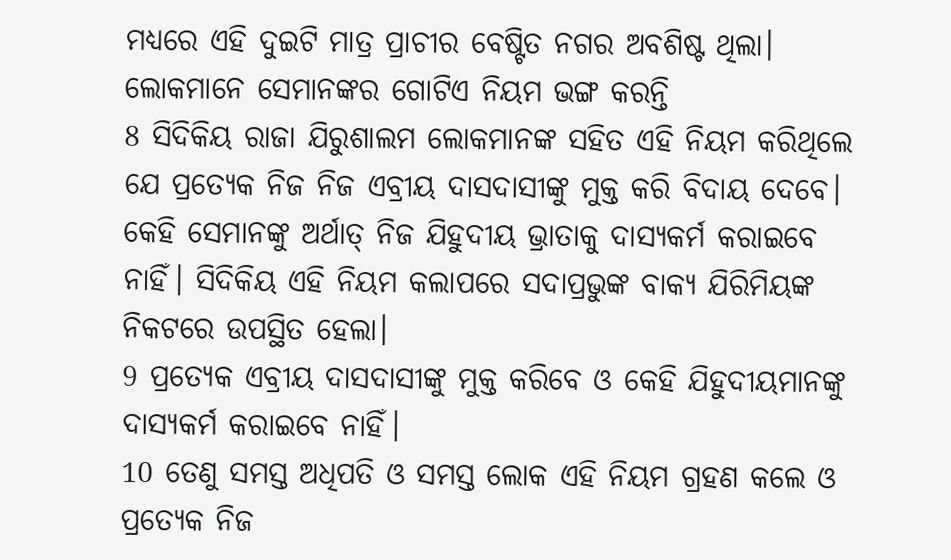ମଧ୍ୟରେ ଏହି ଦୁଇଟି ମାତ୍ର ପ୍ରାଚୀର ବେଷ୍ଟିତ ନଗର ଅବଶିଷ୍ଟ ଥିଲା।
ଲୋକମାନେ ସେମାନଙ୍କର ଗୋଟିଏ ନିୟମ ଭଙ୍ଗ କରନ୍ତି
8 ସିଦିକିୟ ରାଜା ଯିରୁଶାଲମ ଲୋକମାନଙ୍କ ସହିତ ଏହି ନିୟମ କରିଥିଲେ ଯେ ପ୍ରତ୍ୟେକ ନିଜ ନିଜ ଏବ୍ରୀୟ ଦାସଦାସୀଙ୍କୁ ମୁକ୍ତ କରି ବିଦାୟ ଦେବେ। କେହି ସେମାନଙ୍କୁ ଅର୍ଥାତ୍ ନିଜ ଯିହୁଦୀୟ ଭ୍ରାତାକୁ ଦାସ୍ୟକର୍ମ କରାଇବେ ନାହିଁ। ସିଦିକିୟ ଏହି ନିୟମ କଲାପରେ ସଦାପ୍ରଭୁଙ୍କ ବାକ୍ୟ ଯିରିମିୟଙ୍କ ନିକଟରେ ଉପସ୍ଥିତ ହେଲା।
9 ପ୍ରତ୍ୟେକ ଏବ୍ରୀୟ ଦାସଦାସୀଙ୍କୁ ମୁକ୍ତ କରିବେ ଓ କେହି ଯିହୁଦୀୟମାନଙ୍କୁ ଦାସ୍ୟକର୍ମ କରାଇବେ ନାହିଁ।
10 ତେଣୁ ସମସ୍ତ ଅଧିପତି ଓ ସମସ୍ତ ଲୋକ ଏହି ନିୟମ ଗ୍ରହଣ କଲେ ଓ ପ୍ରତ୍ୟେକ ନିଜ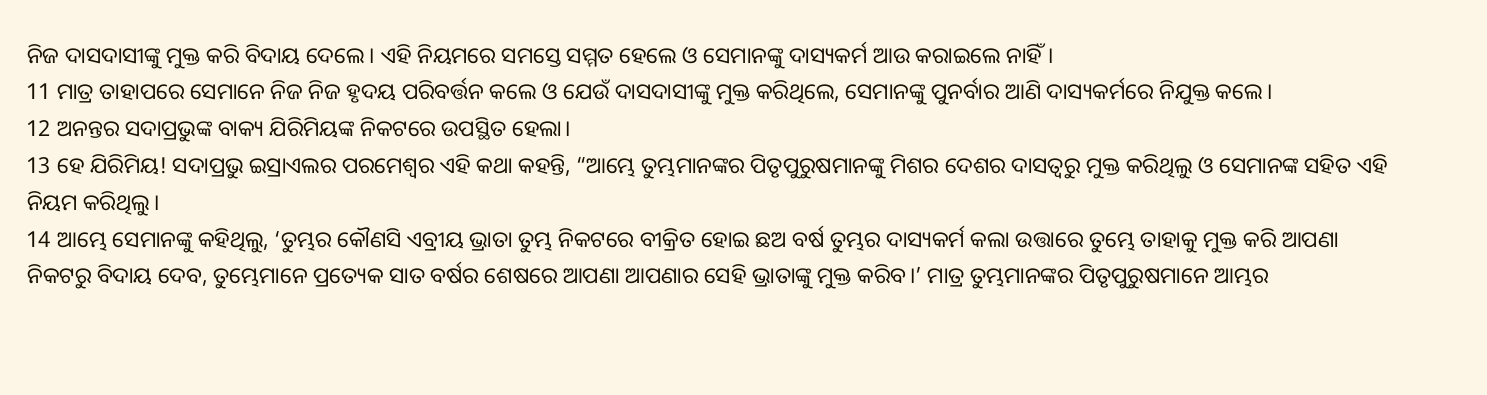ନିଜ ଦାସଦାସୀଙ୍କୁ ମୁକ୍ତ କରି ବିଦାୟ ଦେଲେ। ଏହି ନିୟମରେ ସମସ୍ତେ ସମ୍ମତ ହେଲେ ଓ ସେମାନଙ୍କୁ ଦାସ୍ୟକର୍ମ ଆଉ କରାଇଲେ ନାହିଁ।
11 ମାତ୍ର ତାହାପରେ ସେମାନେ ନିଜ ନିଜ ହୃଦୟ ପରିବର୍ତ୍ତନ କଲେ ଓ ଯେଉଁ ଦାସଦାସୀଙ୍କୁ ମୁକ୍ତ କରିଥିଲେ, ସେମାନଙ୍କୁ ପୁନର୍ବାର ଆଣି ଦାସ୍ୟକର୍ମରେ ନିଯୁକ୍ତ କଲେ।
12 ଅନନ୍ତର ସଦାପ୍ରଭୁଙ୍କ ବାକ୍ୟ ଯିରିମିୟଙ୍କ ନିକଟରେ ଉପସ୍ଥିତ ହେଲା।
13 ହେ ଯିରିମିୟ! ସଦାପ୍ରଭୁ ଇସ୍ରାଏଲର ପରମେଶ୍ୱର ଏହି କଥା କହନ୍ତି, “ଆମ୍ଭେ ତୁମ୍ଭମାନଙ୍କର ପିତୃପୁରୁଷମାନଙ୍କୁ ମିଶର ଦେଶର ଦାସତ୍ୱରୁ ମୁକ୍ତ କରିଥିଲୁ ଓ ସେମାନଙ୍କ ସହିତ ଏହି ନିୟମ କରିଥିଲୁ।
14 ଆମ୍ଭେ ସେମାନଙ୍କୁ କହିଥିଲୁ, ‘ତୁମ୍ଭର କୌଣସି ଏବ୍ରୀୟ ଭ୍ରାତା ତୁମ୍ଭ ନିକଟରେ ବୀକ୍ରିତ ହୋଇ ଛଅ ବର୍ଷ ତୁମ୍ଭର ଦାସ୍ୟକର୍ମ କଲା ଉତ୍ତାରେ ତୁମ୍ଭେ ତାହାକୁ ମୁକ୍ତ କରି ଆପଣା ନିକଟରୁ ବିଦାୟ ଦେବ, ତୁମ୍ଭେମାନେ ପ୍ରତ୍ୟେକ ସାତ ବର୍ଷର ଶେଷରେ ଆପଣା ଆପଣାର ସେହି ଭ୍ରାତାଙ୍କୁ ମୁକ୍ତ କରିବ।’ ମାତ୍ର ତୁମ୍ଭମାନଙ୍କର ପିତୃପୁରୁଷମାନେ ଆମ୍ଭର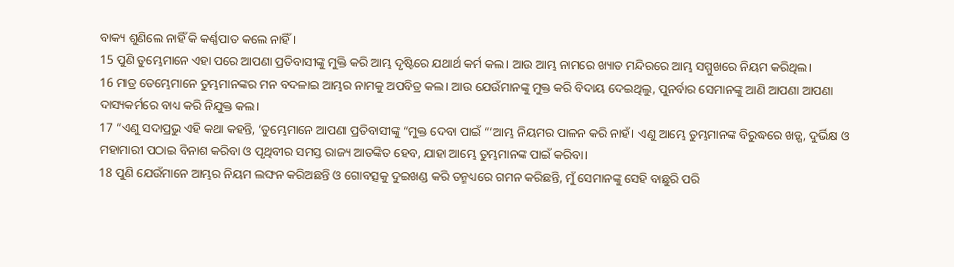ବାକ୍ୟ ଶୁଣିଲେ ନାହିଁ କି କର୍ଣ୍ଣପାତ କଲେ ନାହିଁ।
15 ପୁଣି ତୁମ୍ଭେମାନେ ଏହା ପରେ ଆପଣା ପ୍ରତିବାସୀଙ୍କୁ ମୁକ୍ତି କରି ଆମ୍ଭ ଦୃଷ୍ଟିରେ ଯଥାର୍ଥ କର୍ମ କଲ। ଆଉ ଆମ୍ଭ ନାମରେ ଖ୍ୟାତ ମନ୍ଦିରରେ ଆମ୍ଭ ସମ୍ମୁଖରେ ନିୟମ କରିଥିଲ।
16 ମାତ୍ର ତେମ୍ଭେମାନେ ତୁମ୍ଭମାନଙ୍କର ମନ ବଦଳାଇ ଆମ୍ଭର ନାମକୁ ଅପବିତ୍ର କଲ। ଆଉ ଯେଉଁମାନଙ୍କୁ ମୁକ୍ତ କରି ବିଦାୟ ଦେଇଥିଲୁ, ପୁନର୍ବାର ସେମାନଙ୍କୁ ଆଣି ଆପଣା ଆପଣା ଦାସ୍ୟକର୍ମରେ ବାଧ୍ୟ କରି ନିଯୁକ୍ତ କଲ।
17 “ଏଣୁ ସଦାପ୍ରଭୁ ଏହି କଥା କହନ୍ତି, ‘ତୁମ୍ଭେମାନେ ଆପଣା ପ୍ରତିବାସୀଙ୍କୁ “ମୁକ୍ତ ଦେବା ପାଇଁ “‘ଆମ୍ଭ ନିୟମର ପାଳନ କରି ନାହଁ। ଏଣୁ ଆମ୍ଭେ ତୁମ୍ଭମାନଙ୍କ ବିରୁଦ୍ଧରେ ଖଡ଼୍ଗ, ଦୁର୍ଭିକ୍ଷ ଓ ମହାମାରୀ ପଠାଇ ବିନାଶ କରିବା ଓ ପୃଥିବୀର ସମସ୍ତ ରାଜ୍ୟ ଆତଙ୍କିତ ହେବ, ଯାହା ଆମ୍ଭେ ତୁମ୍ଭମାନଙ୍କ ପାଇଁ କରିବା।
18 ପୁଣି ଯେଉଁମାନେ ଆମ୍ଭର ନିୟମ ଲଙ୍ଘନ କରିଅଛନ୍ତି ଓ ଗୋବତ୍ସକୁ ଦୁଇଖଣ୍ଡ କରି ତନ୍ମଧ୍ୟରେ ଗମନ କରିଛନ୍ତି, ମୁଁ ସେମାନଙ୍କୁ ସେହି ବାଛୁରି ପରି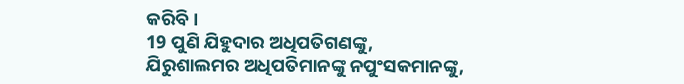କରିବି।
19 ପୁଣି ଯିହୁଦାର ଅଧିପତିଗଣଙ୍କୁ, ଯିରୁଶାଲମର ଅଧିପତିମାନଙ୍କୁ ନପୁଂସକମାନଙ୍କୁ,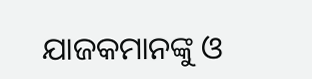ଯାଜକମାନଙ୍କୁ ଓ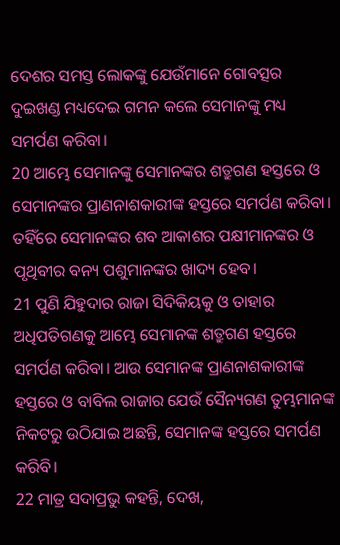ଦେଶର ସମସ୍ତ ଲୋକଙ୍କୁ ଯେଉଁମାନେ ଗୋବତ୍ସର ଦୁଇଖଣ୍ଡ ମଧ୍ୟଦେଇ ଗମନ କଲେ ସେମାନଙ୍କୁ ମଧ୍ୟ ସମର୍ପଣ କରିବା।
20 ଆମ୍ଭେ ସେମାନଙ୍କୁ ସେମାନଙ୍କର ଶତ୍ରୁଗଣ ହସ୍ତରେ ଓ ସେମାନଙ୍କର ପ୍ରାଣନାଶକାରୀଙ୍କ ହସ୍ତରେ ସମର୍ପଣ କରିବା। ତହିଁରେ ସେମାନଙ୍କର ଶବ ଆକାଶର ପକ୍ଷୀମାନଙ୍କର ଓ ପୃଥିବୀର ବନ୍ୟ ପଶୁମାନଙ୍କର ଖାଦ୍ୟ ହେବ।
21 ପୁଣି ଯିହୁଦାର ରାଜା ସିଦିକିୟକୁ ଓ ତାହାର ଅଧିପତିଗଣକୁ ଆମ୍ଭେ ସେମାନଙ୍କ ଶତ୍ରୁଗଣ ହସ୍ତରେ ସମର୍ପଣ କରିବା। ଆଉ ସେମାନଙ୍କ ପ୍ରାଣନାଶକାରୀଙ୍କ ହସ୍ତରେ ଓ ବାବିଲ ରାଜାର ଯେଉଁ ସୈନ୍ୟଗଣ ତୁମ୍ଭମାନଙ୍କ ନିକଟରୁ ଉଠିଯାଇ ଅଛନ୍ତି, ସେମାନଙ୍କ ହସ୍ତରେ ସମର୍ପଣ କରିବି।
22 ମାତ୍ର ସଦାପ୍ରଭୁ କହନ୍ତି, ଦେଖ,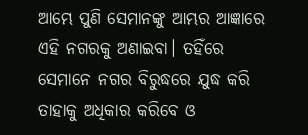ଆମ୍ଭେ ପୁଣି ସେମାନଙ୍କୁ ଆମ୍ଭର ଆଜ୍ଞାରେ ଏହି ନଗରକୁ ଅଣାଇବା। ତହିଁରେ ସେମାନେ ନଗର ବିରୁଦ୍ଧରେ ଯୁଦ୍ଧ କରି ତାହାକୁ ଅଧିକାର କରିବେ ଓ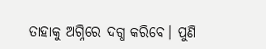ତାହାକୁ ଅଗ୍ନିରେ ଦଗ୍ଧ କରିବେ। ପୁଣି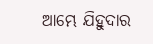ଆମ୍ଭେ ଯିହୁଦାର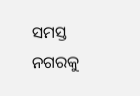ସମସ୍ତ ନଗରକୁ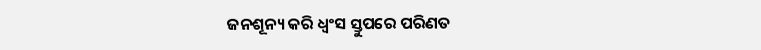ଜନଶୂନ୍ୟ କରି ଧ୍ୱଂସ ସ୍ତୁପରେ ପରିଣତ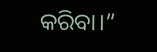କରିବା।”